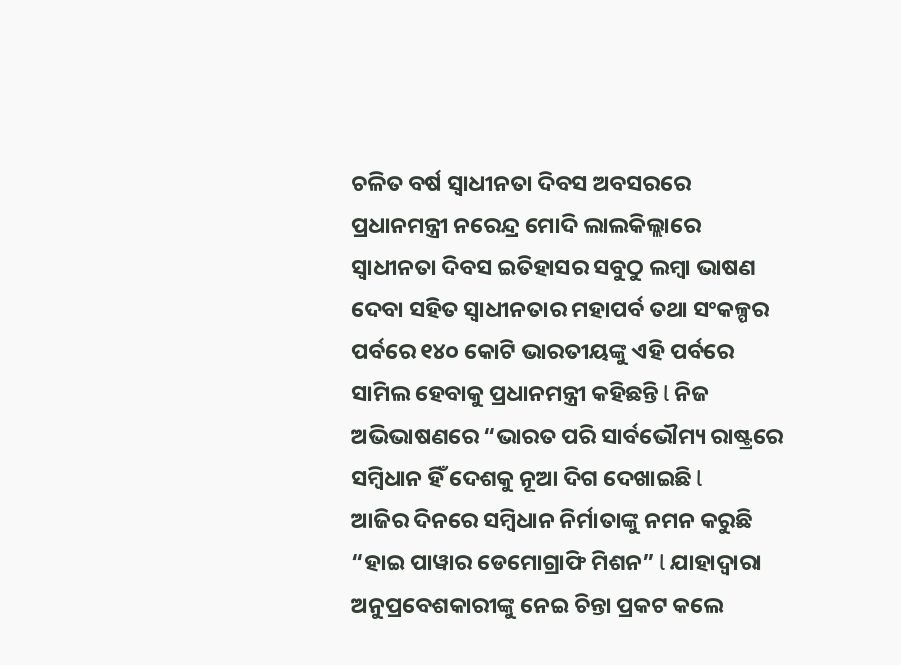ଚଳିତ ବର୍ଷ ସ୍ଵାଧୀନତା ଦିବସ ଅବସରରେ ପ୍ରଧାନମନ୍ତ୍ରୀ ନରେନ୍ଦ୍ର ମୋଦି ଲାଲକିଲ୍ଲାରେ ସ୍ବାଧୀନତା ଦିବସ ଇତିହାସର ସବୁଠୁ ଲମ୍ବା ଭାଷଣ ଦେବା ସହିତ ସ୍ବାଧୀନତାର ମହାପର୍ବ ତଥା ସଂକଳ୍ପର ପର୍ବରେ ୧୪୦ କୋଟି ଭାରତୀୟଙ୍କୁ ଏହି ପର୍ବରେ ସାମିଲ ହେବାକୁ ପ୍ରଧାନମନ୍ତ୍ରୀ କହିଛନ୍ତି l ନିଜ ଅଭିଭାଷଣରେ “ଭାରତ ପରି ସାର୍ବଭୌମ୍ୟ ରାଷ୍ଟ୍ରରେ
ସମ୍ବିଧାନ ହିଁ ଦେଶକୁ ନୂଆ ଦିଗ ଦେଖାଇଛି l
ଆଜିର ଦିନରେ ସମ୍ବିଧାନ ନିର୍ମାତାଙ୍କୁ ନମନ କରୁଛି “ହାଇ ପାୱାର ଡେମୋଗ୍ରାଫି ମିଶନ” l ଯାହାଦ୍ୱାରା ଅନୁପ୍ରବେଶକାରୀଙ୍କୁ ନେଇ ଚିନ୍ତା ପ୍ରକଟ କଲେ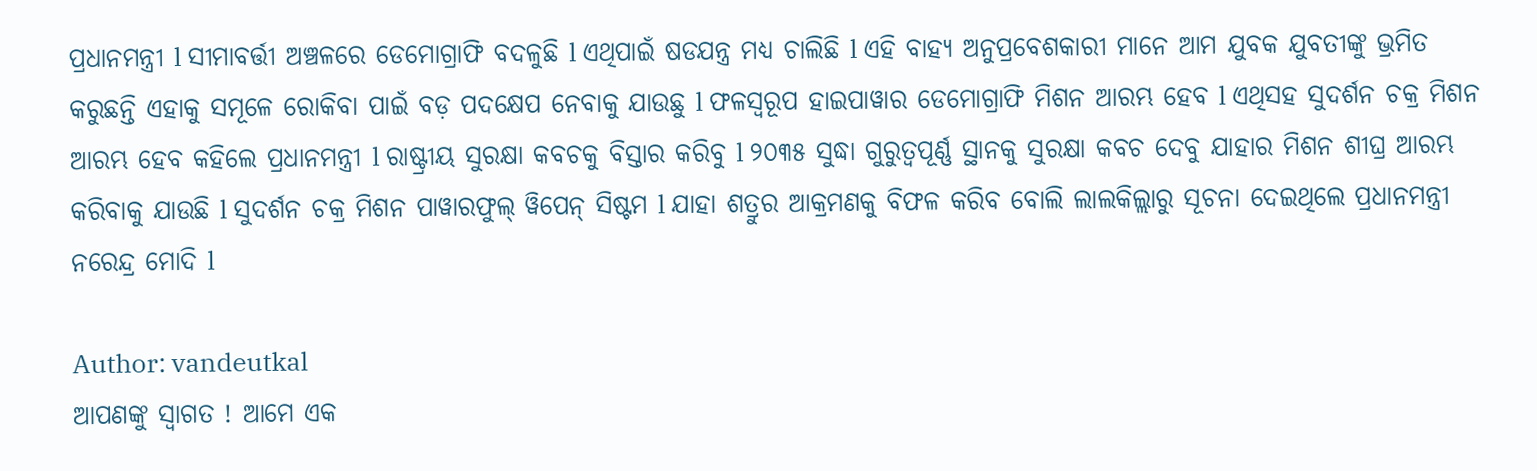ପ୍ରଧାନମନ୍ତ୍ରୀ l ସୀମାବର୍ତ୍ତୀ ଅଞ୍ଚଳରେ ଡେମୋଗ୍ରାଫି ବଦଳୁଛି l ଏଥିପାଇଁ ଷଡଯନ୍ତ୍ର ମଧ୍ଯ ଚାଲିଛି l ଏହି ବାହ୍ୟ ଅନୁପ୍ରବେଶକାରୀ ମାନେ ଆମ ଯୁବକ ଯୁବତୀଙ୍କୁ ଭ୍ରମିତ କରୁଛନ୍ତି ଏହାକୁ ସମୂଳେ ରୋକିବା ପାଇଁ ବଡ଼ ପଦକ୍ଷେପ ନେବାକୁ ଯାଉଛୁ l ଫଳସ୍ଵରୂପ ହାଇପାୱାର ଡେମୋଗ୍ରାଫି ମିଶନ ଆରମ୍ଭ ହେବ l ଏଥିସହ ସୁଦର୍ଶନ ଚକ୍ର ମିଶନ ଆରମ୍ଭ ହେବ କହିଲେ ପ୍ରଧାନମନ୍ତ୍ରୀ l ରାଷ୍ଟ୍ରୀୟ ସୁରକ୍ଷା କବଚକୁ ବିସ୍ତାର କରିବୁ l ୨୦୩୫ ସୁଦ୍ଧା ଗୁରୁତ୍ବପୂର୍ଣ୍ଣ ସ୍ଥାନକୁ ସୁରକ୍ଷା କବଚ ଦେବୁ ଯାହାର ମିଶନ ଶୀଘ୍ର ଆରମ୍ଭ କରିବାକୁ ଯାଉଛି l ସୁଦର୍ଶନ ଚକ୍ର ମିଶନ ପାୱାରଫୁଲ୍ ୱିପେନ୍ ସିଷ୍ଟମ l ଯାହା ଶତ୍ରୁର ଆକ୍ରମଣକୁ ବିଫଳ କରିବ ବୋଲି ଲାଲକିଲ୍ଲାରୁ ସୂଚନା ଦେଇଥିଲେ ପ୍ରଧାନମନ୍ତ୍ରୀ ନରେନ୍ଦ୍ର ମୋଦି l

Author: vandeutkal
ଆପଣଙ୍କୁ ସ୍ଵାଗତ ! ଆମେ ଏକ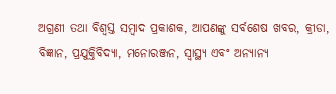ଅଗ୍ରଣୀ ତଥା ବିଶ୍ୱସ୍ତ ସମ୍ବାଦ ପ୍ରକାଶକ, ଆପଣଙ୍କୁ ସର୍ବଶେଷ ଖବର, କ୍ରୀଡା, ବିଜ୍ଞାନ, ପ୍ରଯୁକ୍ତିବିଦ୍ୟା, ମନୋରଞ୍ଜନ, ସ୍ୱାସ୍ଥ୍ୟ ଏବଂ ଅନ୍ୟାନ୍ୟ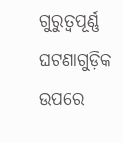ଗୁରୁତ୍ୱପୂର୍ଣ୍ଣ ଘଟଣାଗୁଡ଼ିକ ଉପରେ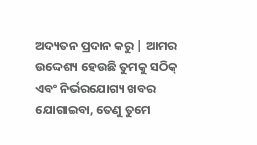ଅଦ୍ୟତନ ପ୍ରଦାନ କରୁ | ଆମର ଉଦ୍ଦେଶ୍ୟ ହେଉଛି ତୁମକୁ ସଠିକ୍ ଏବଂ ନିର୍ଭରଯୋଗ୍ୟ ଖବର ଯୋଗାଇବା, ତେଣୁ ତୁମେ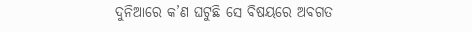ଦୁନିଆରେ କ’ଣ ଘଟୁଛି ସେ ବିଷୟରେ ଅବଗତ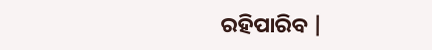ରହିପାରିବ |